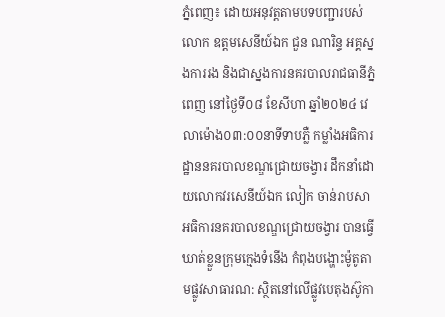ភ្នំពេញ៖ ដោយអនុវត្តតាមបទបញ្ជារបស់លោក ឧត្តមសេនីយ៍ឯក ជួន ណារិន្ទ អគ្គស្នងការរង និងជាស្នងការនគរបាលរាជធានីភ្នំពេញ នៅថ្ងៃទី០៨ ខែសីហា ឆ្នាំ២០២៤ វេលាម៉ោង០៣:០០នាទីទាបភ្លឺ កម្លាំងអធិការដ្ឋាននគរបាលខណ្ឌជ្រោយចង្វារ ដឹកនាំដោយលោកវរសេនីយ៍ឯក លៀក ចាន់រាបសា អធិការនគរបាលខណ្ឌជ្រោយចង្វារ បានធ្វើឃាត់ខ្លួនក្រុមក្មេងទំនើង កំពុងបង្ហោះម៉ូតូតាមផ្លូវសាធារណ: ស្ថិតនៅលើផ្លូវបេតុងស៊ូកា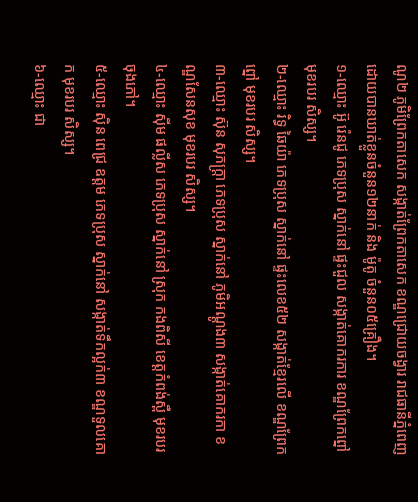ណូ២ ភូមិព្រែកតាសេក សង្កាត់ព្រែកតាសេក ខណ្ឌជ្រោយចង្វារ រាជធានីភ្នំពេញ ដោយបានឃាត់ខ្លួនចំនួន១២នាក់ និង ម៉ូតូ ចំនួន០៥គ្រឿង។
១-ឈ្មោះ អ៊ូ រ៉េនជូ ភេទប្រុស ស្នាក់នៅ ផ្ទះជួល សង្កាត់គោករការ ខណ្ឌព្រែកព្នៅ មុខរបរ សិស្ស។
២-ឈ្មោះ រិទ្ធ ឆៃយ៉ា ភេទប្រុស ស្នាក់នៅ ផ្ទះលេខ៥២ សង្កាត់ខ្មែរលើ ខណ្ឌព្រែកព្នៅ មុខរបរ សិស្ស។
៣-ឈ្មោះ ស៊ុន សុភក្រ្តា ភេទប្រុស ស្នាក់នៅ ភូមិអណ្តូង៣ សង្កាត់គោករកា ខណ្ឌសែនសុខ មុខរបរ សិស្ស។
៤-ឈ្មោះ ស៊ីម ផល្លីស ភេទប្រុស ស្នាក់នៅ ស្រុក កងពិសី ខេត្តកំពង់ស្ពឺ មុខរបរ ចុងភៅ។
៥-ឈ្មោះ ស៊ិន ពេជ្រ ឧត្តម ភេទប្រុស ស្នាក់នៅ សង្កាត់ទឹកល្អក់៣ ខណ្ឌទួលគោក មុខរបរ សិស្ស។
៦-ឈ្មោះ ជា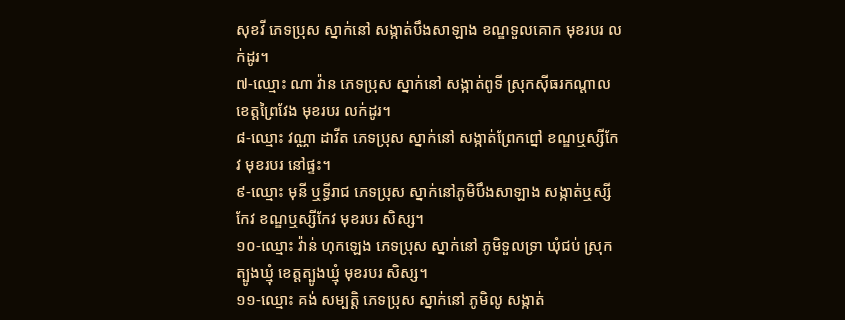សុខវី ភេទប្រុស ស្នាក់នៅ សង្កាត់បឹងសាឡាង ខណ្ឌទួលគោក មុខរបរ លក់ដូរ។
៧-ឈ្មោះ ណា វ៉ាន ភេទប្រុស ស្នាក់នៅ សង្កាត់ពូទី ស្រុកស៊ីធរកណ្តាល ខេត្តព្រៃវែង មុខរបរ លក់ដូរ។
៨-ឈ្មោះ វណ្ណា ដាវីត ភេទប្រុស ស្នាក់នៅ សង្កាត់ព្រែកព្នៅ ខណ្ឌឬស្សីកែវ មុខរបរ នៅផ្ទះ។
៩-ឈ្មោះ មុនី ឬទ្ធីរាជ ភេទប្រុស ស្នាក់នៅភូមិបឹងសាឡាង សង្កាត់ឬស្សីកែវ ខណ្ឌឬស្សីកែវ មុខរបរ សិស្ស។
១០-ឈ្មោះ វ៉ាន់ ហុកឡេង ភេទប្រុស ស្នាក់នៅ ភូមិទួលទ្រា ឃុំជប់ ស្រុកត្បូងឃ្មុំ ខេត្តត្បូងឃ្មុំ មុខរបរ សិស្ស។
១១-ឈ្មោះ គង់ សម្បត្តិ ភេទប្រុស ស្នាក់នៅ ភូមិលូ សង្កាត់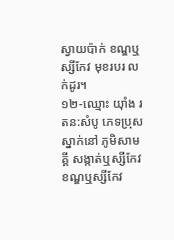ស្វាយប៉ាក់ ខណ្ឌឬស្សីកែវ មុខរបរ លក់ដូរ។
១២-ឈ្មោះ យុាំង រតន:សំបូ ភេទប្រុស ស្នាក់នៅ ភូមិសាមគ្គី សង្កាត់ឬស្សីកែវ ខណ្ឌឬស្សីកែវ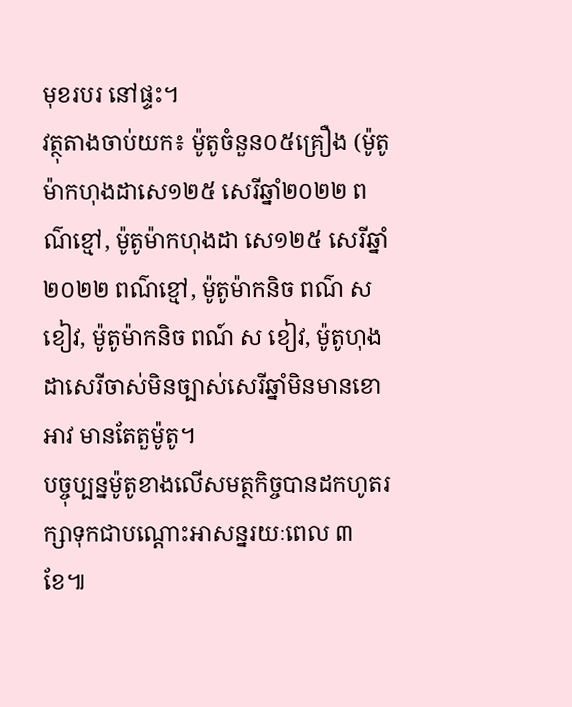មុខរបរ នៅផ្ទះ។
វត្ថុតាងចាប់យក៖ ម៉ូតូចំនួន០៥គ្រឿង (ម៉ូតូម៉ាកហុងដាសេ១២៥ សេរីឆ្នាំ២០២២ ពណ៌ខ្មៅ, ម៉ូតូម៉ាកហុងដា សេ១២៥ សេរីឆ្នាំ២០២២ ពណ៌ខ្មៅ, ម៉ូតូម៉ាកនិច ពណ៌ ស ខៀវ, ម៉ូតូម៉ាកនិច ពណ៍ ស ខៀវ, ម៉ូតូហុងដាសេរីចាស់មិនច្បាស់សេរីឆ្នាំមិនមានខោអាវ មានតែតួម៉ូតូ។
បច្ចុប្បន្នម៉ូតូខាងលើសមត្ថកិច្ចបានដកហូតរក្សាទុកជាបណ្ដោះអាសន្នរយៈពេល ៣ខែ៕